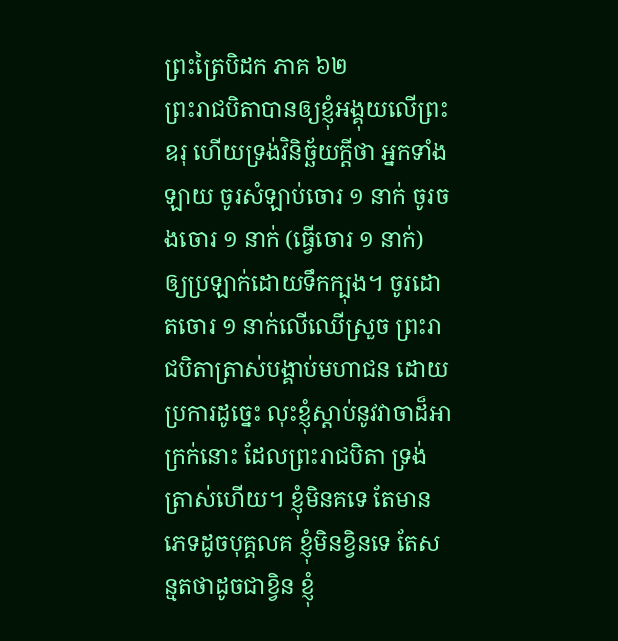ព្រះត្រៃបិដក ភាគ ៦២
ព្រះរាជបិតាបានឲ្យខ្ញុំអង្គុយលើព្រះឧរុ ហើយទ្រង់វិនិច្ឆ័យក្តីថា អ្នកទាំងឡាយ ចូរសំឡាប់ចោរ ១ នាក់ ចូរចងចោរ ១ នាក់ (ធ្វើចោរ ១ នាក់) ឲ្យប្រឡាក់ដោយទឹកក្បុង។ ចូរដោតចោរ ១ នាក់លើឈើស្រួច ព្រះរាជបិតាត្រាស់បង្គាប់មហាជន ដោយប្រការដូចេ្នះ លុះខ្ញុំស្តាប់នូវវាចាដ៏អាក្រក់នោះ ដែលព្រះរាជបិតា ទ្រង់ត្រាស់ហើយ។ ខ្ញុំមិនគទេ តែមានភេទដូចបុគ្គលគ ខ្ញុំមិនខ្វិនទេ តែសន្មតថាដូចជាខ្វិន ខ្ញុំ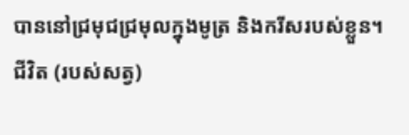បាននៅជ្រមុជជ្រមុលក្នុងមូត្រ និងករីសរបស់ខ្លួន។ ជីវិត (របស់សត្វ)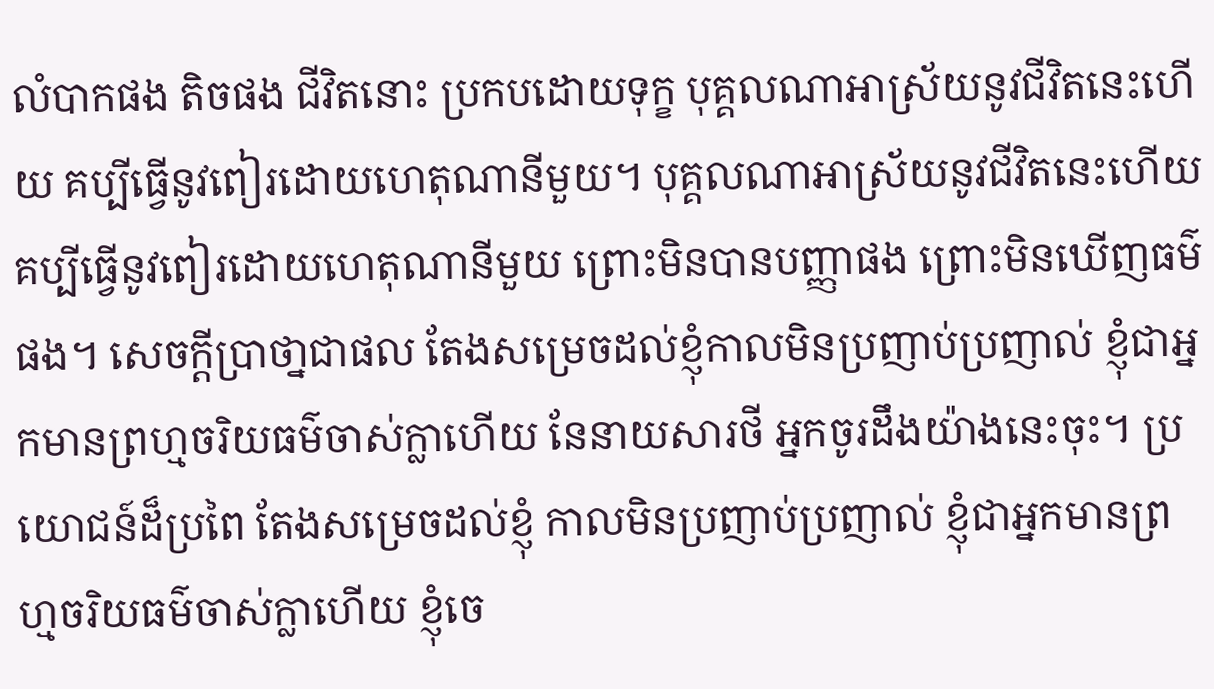លំបាកផង តិចផង ជីវិតនោះ ប្រកបដោយទុក្ខ បុគ្គលណាអាស្រ័យនូវជីវិតនេះហើយ គប្បីធ្វើនូវពៀរដោយហេតុណានីមួយ។ បុគ្គលណាអាស្រ័យនូវជីវិតនេះហើយ គប្បីធ្វើនូវពៀរដោយហេតុណានីមួយ ព្រោះមិនបានបញ្ញាផង ព្រោះមិនឃើញធម៌ផង។ សេចក្តីប្រាថា្នជាផល តែងសម្រេចដល់ខ្ញុំកាលមិនប្រញាប់ប្រញាល់ ខ្ញុំជាអ្នកមានព្រហ្មចរិយធម៌ចាស់ក្លាហើយ នែនាយសារថី អ្នកចូរដឹងយ៉ាងនេះចុះ។ ប្រយោជន៍ដ៏ប្រពៃ តែងសម្រេចដល់ខ្ញុំ កាលមិនប្រញាប់ប្រញាល់ ខ្ញុំជាអ្នកមានព្រហ្មចរិយធម៌ចាស់ក្លាហើយ ខ្ញុំចេ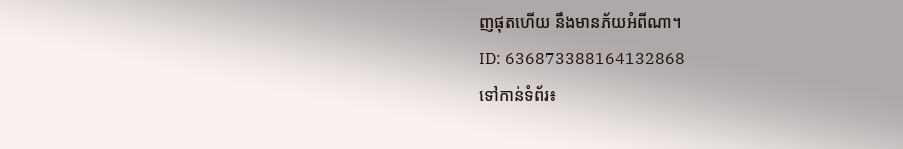ញផុតហើយ នឹងមានភ័យអំពីណា។
ID: 636873388164132868
ទៅកាន់ទំព័រ៖